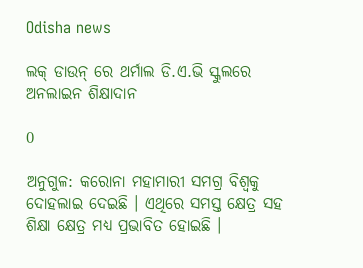Odisha news

ଲକ୍ ଡାଉନ୍ ରେ ଥର୍ମାଲ ଡି.ଏ.ଭି ସ୍କୁଲରେ ଅନଲାଇନ ଶିକ୍ଷାଦାନ

0

ଅନୁଗୁଳ: କରୋନା ମହାମାରୀ ସମଗ୍ର ବିଶ୍ୱକୁ ଦୋହଲାଇ ଦେଇଛି । ଏଥିରେ ସମସ୍ତ କ୍ଷେତ୍ର ସହ ଶିକ୍ଷା କ୍ଷେତ୍ର ମଧ୍ୟ ପ୍ରଭାବିତ ହୋଇଛି ।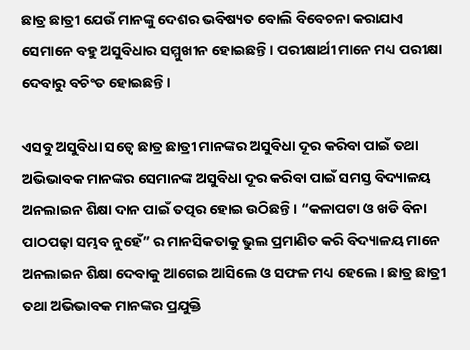ଛାତ୍ର ଛାତ୍ରୀ ଯେଉଁ ମାନଙ୍କୁ ଦେଶର ଭବିଷ୍ୟତ ବୋଲି ବିବେଚନା କରାଯାଏ ସେମାନେ ବହୁ ଅସୁବିଧାର ସମ୍ମୁଖୀନ ହୋଇଛନ୍ତି । ପରୀକ୍ଷାର୍ଥୀ ମାନେ ମଧ୍ୟ ପରୀକ୍ଷା ଦେବାରୁ ବଚିଂତ ହୋଇଛନ୍ତି ।

ଏସବୁ ଅସୁବିଧା ସତ୍ୱେ ଛାତ୍ର ଛାତ୍ରୀ ମାନଙ୍କର ଅସୁବିଧା ଦୂର କରିବା ପାଇଁ ତଥା ଅଭିଭାବକ ମାନଙ୍କର ସେମାନଙ୍କ ଅସୁବିଧା ଦୂର କରିବା ପାଇଁ ସମସ୍ତ ବିଦ୍ୟାଳୟ ଅନଲାଇନ ଶିକ୍ଷା ଦାନ ପାଇଁ ତତ୍ପର ହୋଇ ଉଠିଛନ୍ତି । “କଳାପଟା ଓ ଖଡି ବିନା ପାଠପଢ଼ା ସମ୍ଭବ ନୁହେଁ” ର ମାନସିକତାକୁ ଭୁଲ ପ୍ରମାଣିତ କରି ବିଦ୍ୟାଳୟ ମାନେ ଅନଲାଇନ ଶିକ୍ଷା ଦେବାକୁ ଆଗେଇ ଆସିଲେ ଓ ସଫଳ ମଧ୍ୟ ହେଲେ । ଛାତ୍ର ଛାତ୍ରୀ ତଥା ଅଭିଭାବକ ମାନଙ୍କର ପ୍ରଯୁକ୍ତି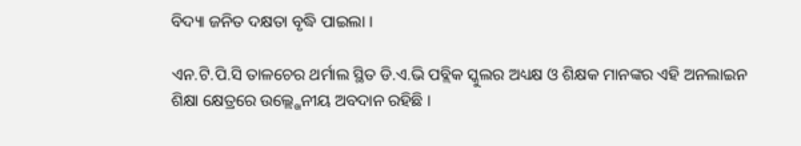ବିଦ୍ୟା ଜନିତ ଦକ୍ଷତା ବୃଦ୍ଧି ପାଇଲା ।

ଏନ.ଟି.ପି.ସି ତାଳଚେର ଥର୍ମାଲ ସ୍ଥିତ ଡି.ଏ.ଭି ପବ୍ଲିକ ସ୍କୁଲର ଅଧ୍ୟକ୍ଷ ଓ ଶିକ୍ଷକ ମାନଙ୍କର ଏହି ଅନଲାଇନ ଶିକ୍ଷା କ୍ଷେତ୍ରରେ ଉଲ୍ଲ୍ଖେନୀୟ ଅବଦାନ ରହିଛି ।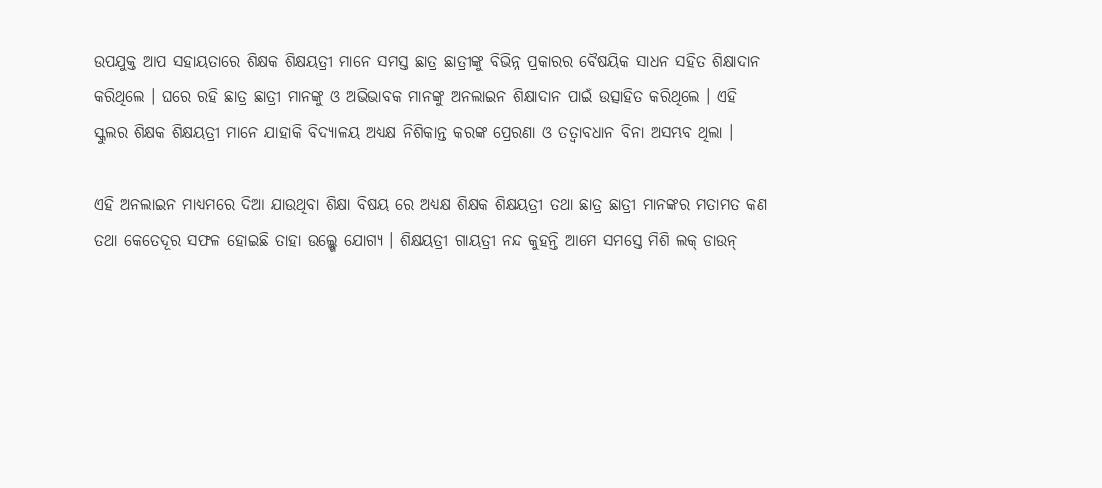ଉପଯୁକ୍ତ ଆପ ସହାୟତାରେ ଶିକ୍ଷକ ଶିକ୍ଷୟତ୍ରୀ ମାନେ ସମସ୍ତ ଛାତ୍ର ଛାତ୍ରୀଙ୍କୁ ବିଭିନ୍ନ ପ୍ରକାରର ବୈଷୟିକ ସାଧନ ସହିତ ଶିକ୍ଷାଦାନ କରିଥିଲେ । ଘରେ ରହି ଛାତ୍ର ଛାତ୍ରୀ ମାନଙ୍କୁ ଓ ଅଭିଭାବକ ମାନଙ୍କୁ ଅନଲାଇନ ଶିକ୍ଷାଦାନ ପାଇଁ ଉତ୍ସାହିତ କରିଥିଲେ । ଏହି ସ୍କୁଲର ଶିକ୍ଷକ ଶିକ୍ଷୟତ୍ରୀ ମାନେ ଯାହାକି ବିଦ୍ୟାଳୟ ଅଧ୍ୟକ୍ଷ ନିଶିକାନ୍ତ କରଙ୍କ ପ୍ରେରଣା ଓ ତତ୍ୱାବଧାନ ବିନା ଅସମ୍ଭବ ଥିଲା ।

ଏହି ଅନଲାଇନ ମାଧ୍ୟମରେ ଦିଆ ଯାଉଥିବା ଶିକ୍ଷା ବିଷୟ ରେ ଅଧ୍ୟକ୍ଷ ଶିକ୍ଷକ ଶିକ୍ଷୟତ୍ରୀ ତଥା ଛାତ୍ର ଛାତ୍ରୀ ମାନଙ୍କର ମତାମତ କଣ ତଥା କେତେଦୂର ସଫଳ ହୋଇଛି ତାହା ଉଲ୍ଲ୍ଖେ ଯୋଗ୍ୟ । ଶିକ୍ଷୟତ୍ରୀ ଗାୟତ୍ରୀ ନନ୍ଦ କୁହନ୍ତି ଆମେ ସମସ୍ତେ ମିଶି ଲକ୍ ଡାଉନ୍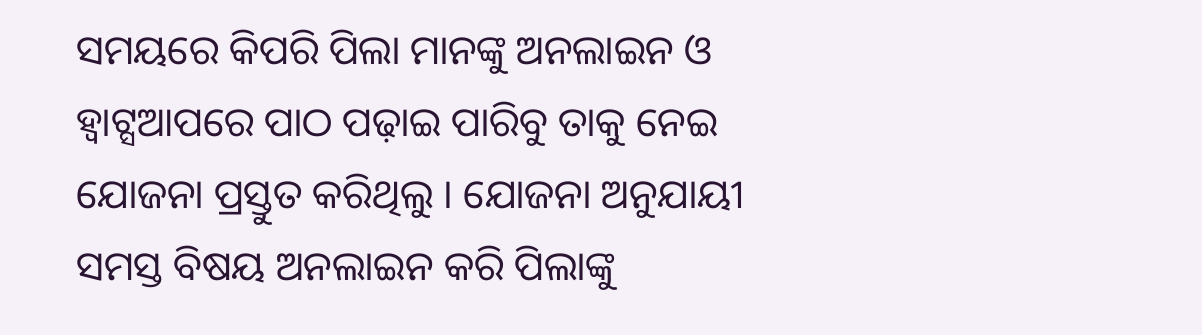ସମୟରେ କିପରି ପିଲା ମାନଙ୍କୁ ଅନଲାଇନ ଓ ହ୍ୱାଟ୍ସଆପରେ ପାଠ ପଢ଼ାଇ ପାରିବୁ ତାକୁ ନେଇ ଯୋଜନା ପ୍ରସ୍ତୁତ କରିଥିଲୁ । ଯୋଜନା ଅନୁଯାୟୀ ସମସ୍ତ ବିଷୟ ଅନଲାଇନ କରି ପିଲାଙ୍କୁ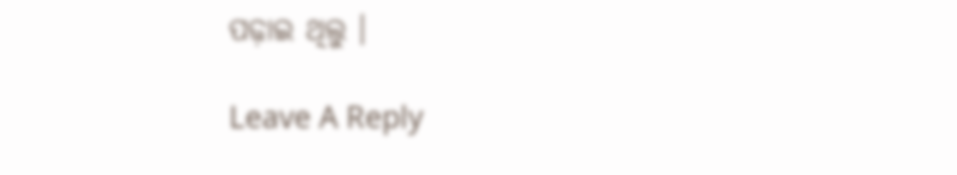ପଢ଼ାଇ ଥିଲୁ ।

Leave A Reply